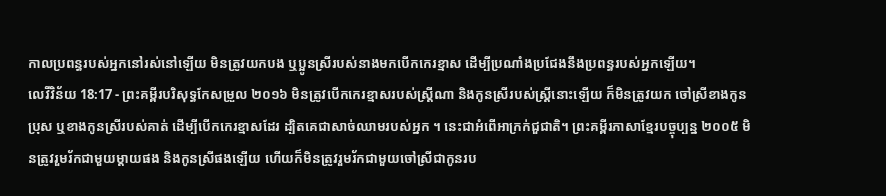កាលប្រពន្ធរបស់អ្នកនៅរស់នៅឡើយ មិនត្រូវយកបង ឬប្អូនស្រីរបស់នាងមកបើកកេរខ្មាស ដើម្បីប្រណាំងប្រជែងនឹងប្រពន្ធរបស់អ្នកឡើយ។
លេវីវិន័យ 18:17 - ព្រះគម្ពីរបរិសុទ្ធកែសម្រួល ២០១៦ មិនត្រូវបើកកេរខ្មាសរបស់ស្ត្រីណា និងកូនស្រីរបស់ស្ត្រីនោះឡើយ ក៏មិនត្រូវយក ចៅស្រីខាងកូនប្រុស ឬខាងកូនស្រីរបស់គាត់ ដើម្បីបើកកេរខ្មាសដែរ ដ្បិតគេជាសាច់ឈាមរបស់អ្នក ។ នេះជាអំពើអាក្រក់ជួជាតិ។ ព្រះគម្ពីរភាសាខ្មែរបច្ចុប្បន្ន ២០០៥ មិនត្រូវរួមរ័កជាមួយម្ដាយផង និងកូនស្រីផងឡើយ ហើយក៏មិនត្រូវរួមរ័កជាមួយចៅស្រីជាកូនរប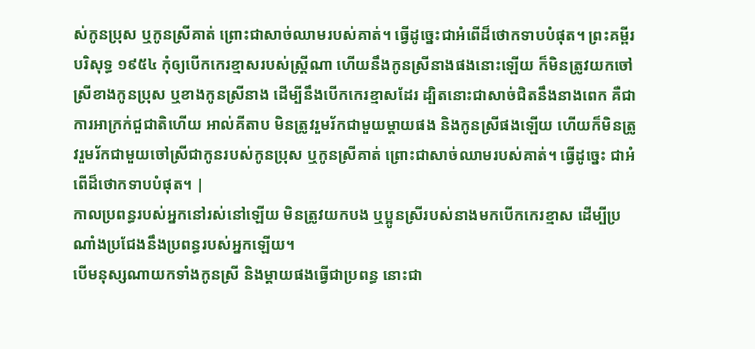ស់កូនប្រុស ឬកូនស្រីគាត់ ព្រោះជាសាច់ឈាមរបស់គាត់។ ធ្វើដូច្នេះជាអំពើដ៏ថោកទាបបំផុត។ ព្រះគម្ពីរបរិសុទ្ធ ១៩៥៤ កុំឲ្យបើកកេរខ្មាសរបស់ស្ត្រីណា ហើយនឹងកូនស្រីនាងផងនោះឡើយ ក៏មិនត្រូវយកចៅស្រីខាងកូនប្រុស ឬខាងកូនស្រីនាង ដើម្បីនឹងបើកកេរខ្មាសដែរ ដ្បិតនោះជាសាច់ជិតនឹងនាងពេក គឺជាការអាក្រក់ជួជាតិហើយ អាល់គីតាប មិនត្រូវរួមរ័កជាមួយម្តាយផង និងកូនស្រីផងឡើយ ហើយក៏មិនត្រូវរួមរ័កជាមួយចៅស្រីជាកូនរបស់កូនប្រុស ឬកូនស្រីគាត់ ព្រោះជាសាច់ឈាមរបស់គាត់។ ធ្វើដូច្នេះ ជាអំពើដ៏ថោកទាបបំផុត។ |
កាលប្រពន្ធរបស់អ្នកនៅរស់នៅឡើយ មិនត្រូវយកបង ឬប្អូនស្រីរបស់នាងមកបើកកេរខ្មាស ដើម្បីប្រណាំងប្រជែងនឹងប្រពន្ធរបស់អ្នកឡើយ។
បើមនុស្សណាយកទាំងកូនស្រី និងម្តាយផងធ្វើជាប្រពន្ធ នោះជា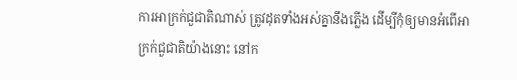ការអាក្រក់ជួជាតិណាស់ ត្រូវដុតទាំងអស់គ្នានឹងភ្លើង ដើម្បីកុំឲ្យមានអំពើអាក្រក់ជួជាតិយ៉ាងនោះ នៅក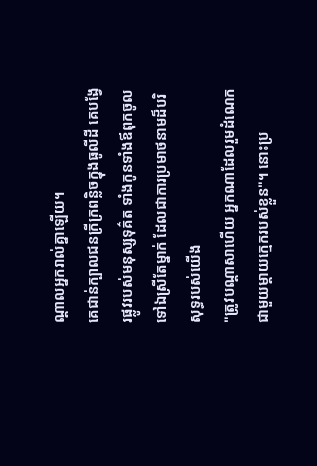ណ្ដាលអ្នករាល់គ្នាឡើយ។
គេជាន់ក្បាលជនក្រីក្រពន្លិចក្នុងធូលីដី គេបង្វែរផ្លូវរបស់មនុស្សទុគ៌ត ទាំងកូនទាំងឪពុកចូលទៅឯស្រីតែម្នាក់ ដែលជាការប្រមាថនាមដ៏បរិសុទ្ធរបស់យើង
"ត្រូវបណ្ដាសាហើយ អ្នកណាដែលរួមដំណេកជាមួយម្តាយក្មេករបស់ខ្លួន"។ នោះប្រ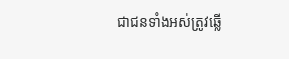ជាជនទាំងអស់ត្រូវឆ្លើ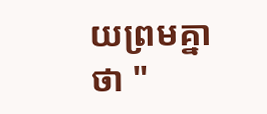យព្រមគ្នាថា "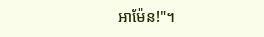អាម៉ែន!"។